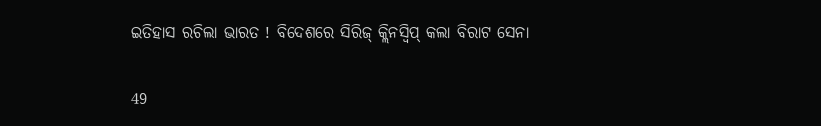ଇତିହାସ ରଚିଲା ଭାରତ ! ବିଦେଶରେ ସିରିଜ୍ କ୍ଲିନସ୍ୱିପ୍ କଲା ବିରାଟ ସେନା

49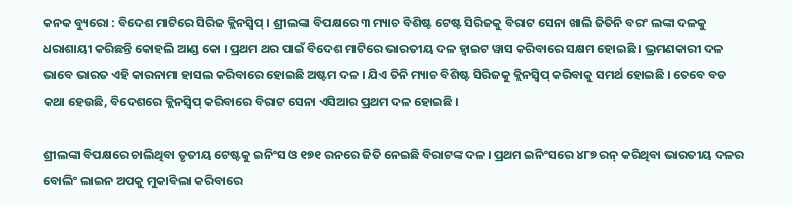କନକ ବ୍ୟୁରୋ : ବିଦେଶ ମାଟିରେ ସିରିଜ କ୍ଲିନସ୍ୱିପ୍ । ଶ୍ରୀଲଙ୍କା ବିପକ୍ଷରେ ୩ ମ୍ୟାଚ ବିଶିଷ୍ଟ ଟେଷ୍ଟ ସିରିଜକୁ ବିରାଟ ସେନା ଖାଲି ଜିତିନି ବରଂ ଲଙ୍କା ଦଳକୁ ଧରାଶାୟୀ କରିଛନ୍ତି କୋହଲି ଆଣ୍ଡ କୋ । ପ୍ରଥମ ଥର ପାଇଁ ବିଦେଶ ମାଟିରେ ଭାରତୀୟ ଦଳ ହ୍ୱାଇଟ ୱାସ କରିବାରେ ସକ୍ଷମ ହୋଇଛି । ଭ୍ରମଣକାରୀ ଦଳ ଭାବେ ଭାରତ ଏହି କାରନାମା ହାସଲ କରିବାରେ ହୋଇଛି ଅଷ୍ଟମ ଦଳ । ଯିଏ ତିନି ମ୍ୟାଚ ବିଶିଷ୍ଟ ସିରିଜକୁ କ୍ଲିନସ୍ୱିପ୍ କରିବାକୁ ସମର୍ଥ ହୋଇଛି । ତେବେ ବଡ କଥା ହେଉଛି, ବିଦେଶରେ କ୍ଲିନସ୍ୱିପ୍ କରିବାରେ ବିରାଟ ସେନା ଏସିଆର ପ୍ରଥମ ଦଳ ହୋଇଛି ।

ଶ୍ରୀଲଙ୍କା ବିପକ୍ଷରେ ଚାଲିଥିବା ତୃତୀୟ ଟେଷ୍ଟକୁ ଇନିଂସ ଓ ୧୭୧ ରନରେ ଜିତି ନେଇଛି ବିରାଟଙ୍କ ଦଳ । ପ୍ରଥମ ଇନିଂସରେ ୪୮୭ ରନ୍ କରିଥିବା ଭାରତୀୟ ଦଳର ବୋଲିଂ ଲାଇନ ଅପକୁ ମୁକାବିଲା କରିବାରେ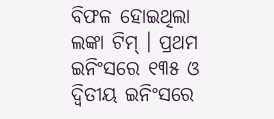ବିଫଳ ହୋଇଥିଲା ଲଙ୍କା ଟିମ୍ । ପ୍ରଥମ ଇନିଂସରେ ୧୩୫ ଓ ଦ୍ୱିତୀୟ ଇନିଂସରେ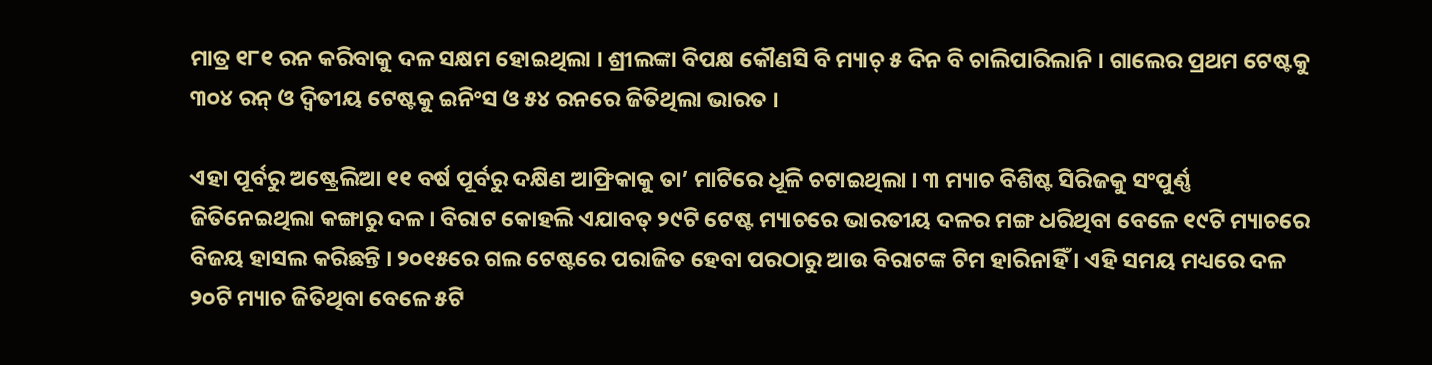ମାତ୍ର ୧୮୧ ରନ କରିବାକୁ ଦଳ ସକ୍ଷମ ହୋଇଥିଲା । ଶ୍ରୀଲଙ୍କା ବିପକ୍ଷ କୌଣସି ବି ମ୍ୟାଚ୍ ୫ ଦିନ ବି ଚାଲିପାରିଲାନି । ଗାଲେର ପ୍ରଥମ ଟେଷ୍ଟକୁ ୩୦୪ ରନ୍ ଓ ଦ୍ୱିତୀୟ ଟେଷ୍ଟକୁ ଇନିଂସ ଓ ୫୪ ରନରେ ଜିତିଥିଲା ଭାରତ ।

ଏହା ପୂର୍ବରୁ ଅଷ୍ଟ୍ରେଲିଆ ୧୧ ବର୍ଷ ପୂର୍ବରୁ ଦକ୍ଷିଣ ଆଫ୍ରିକାକୁ ତା’ ମାଟିରେ ଧୂଳି ଚଟାଇଥିଲା । ୩ ମ୍ୟାଚ ବିଶିଷ୍ଟ ସିରିଜକୁ ସଂପୁର୍ଣ୍ଣ ଜିତିନେଇଥିଲା କଙ୍ଗାରୁ ଦଳ । ବିରାଟ କୋହଲି ଏଯାବତ୍ ୨୯ଟି ଟେଷ୍ଟ ମ୍ୟାଚରେ ଭାରତୀୟ ଦଳର ମଙ୍ଗ ଧରିଥିବା ବେଳେ ୧୯ଟି ମ୍ୟାଚରେ ବିଜୟ ହାସଲ କରିଛନ୍ତି । ୨୦୧୫ରେ ଗଲ ଟେଷ୍ଟରେ ପରାଜିତ ହେବା ପରଠାରୁ ଆଉ ବିରାଟଙ୍କ ଟିମ ହାରିନାହିଁ । ଏହି ସମୟ ମଧ୍ୟରେ ଦଳ ୨୦ଟି ମ୍ୟାଚ ଜିତିଥିବା ବେଳେ ୫ଟି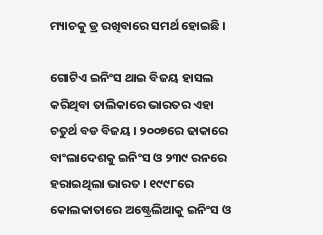ମ୍ୟାଚକୁ ଡ୍ର ରଖିବାରେ ସମର୍ଥ ହୋଇଛି ।

ଗୋଟିଏ ଇନିଂସ ଥାଇ ବିଜୟ ହାସଲ କରିଥିବା ତାଲିକାରେ ଭାରତର ଏହା ଚତୁର୍ଥ ବଡ ବିଜୟ । ୨୦୦୭ରେ ଢାକାରେ ବାଂଲାଦେଶକୁ ଇନିଂସ ଓ ୨୩୯ ରନରେ ହରାଇଥିଲା ଭାରତ । ୧୯୯୮ରେ କୋଲକାତାରେ ଅଷ୍ଟ୍ରେଲିଆକୁ ଇନିଂସ ଓ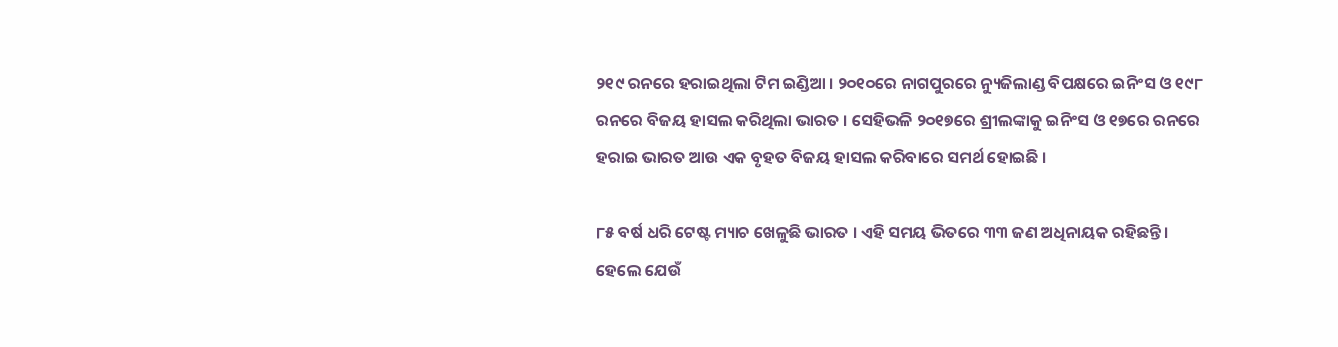୨୧୯ ରନରେ ହରାଇଥିଲା ଟିମ ଇଣ୍ଡିଆ । ୨୦୧୦ରେ ନାଗପୁରରେ ନ୍ୟୁଜିଲାଣ୍ଡ ବିପକ୍ଷରେ ଇନିଂସ ଓ ୧୯୮ ରନରେ ବିଜୟ ହାସଲ କରିଥିଲା ଭାରତ । ସେହିଭଳି ୨୦୧୭ରେ ଶ୍ରୀଲଙ୍କାକୁ ଇନିଂସ ଓ ୧୭ରେ ରନରେ ହରାଇ ଭାରତ ଆଉ ଏକ ବୃହତ ବିଜୟ ହାସଲ କରିବାରେ ସମର୍ଥ ହୋଇଛି ।

୮୫ ବର୍ଷ ଧରି ଟେଷ୍ଟ ମ୍ୟାଚ ଖେଳୁଛି ଭାରତ । ଏହି ସମୟ ଭିତରେ ୩୩ ଜଣ ଅଧିନାୟକ ରହିଛନ୍ତି । ହେଲେ ଯେଉଁ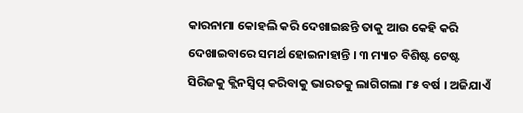କାରନାମା କୋହଲି କରି ଦେଖାଇଛନ୍ତି ତାକୁ ଆଉ କେହି କରି ଦେଖାଇବାରେ ସମର୍ଥ ହୋଇନାହାନ୍ତି । ୩ ମ୍ୟାଚ ବିଶିଷ୍ଟ ଟେଷ୍ଟ ସିରିଜକୁ କ୍ଲିନସ୍ୱିପ୍ କରିବାକୁ ଭାରତକୁ ଲାଗିଗଲା ୮୫ ବର୍ଷ । ଅଜିଯାଏଁ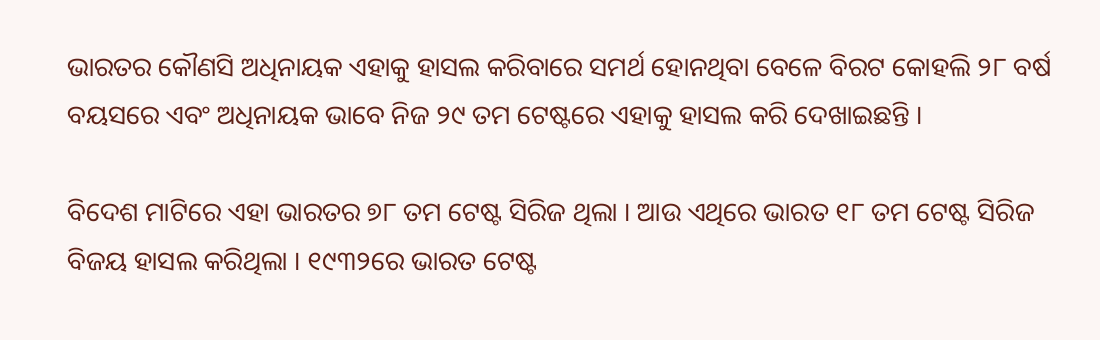ଭାରତର କୌଣସି ଅଧିନାୟକ ଏହାକୁ ହାସଲ କରିବାରେ ସମର୍ଥ ହୋନଥିବା ବେଳେ ବିରଟ କୋହଲି ୨୮ ବର୍ଷ ବୟସରେ ଏବଂ ଅଧିନାୟକ ଭାବେ ନିଜ ୨୯ ତମ ଟେଷ୍ଟରେ ଏହାକୁ ହାସଲ କରି ଦେଖାଇଛନ୍ତି ।

ବିଦେଶ ମାଟିରେ ଏହା ଭାରତର ୭୮ ତମ ଟେଷ୍ଟ ସିରିଜ ଥିଲା । ଆଉ ଏଥିରେ ଭାରତ ୧୮ ତମ ଟେଷ୍ଟ ସିରିଜ ବିଜୟ ହାସଲ କରିଥିଲା । ୧୯୩୨ରେ ଭାରତ ଟେଷ୍ଟ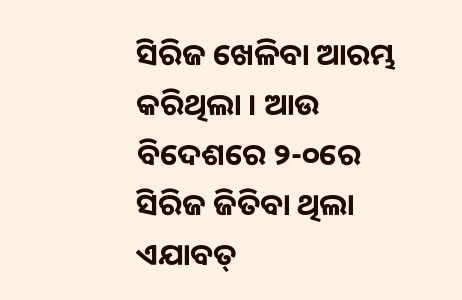ସିରିଜ ଖେଳିବା ଆରମ୍ଭ କରିଥିଲା । ଆଉ ବିଦେଶରେ ୨-୦ରେ ସିରିଜ ଜିତିବା ଥିଲା ଏଯାବତ୍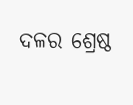ଦଳର ଶ୍ରେଷ୍ଠ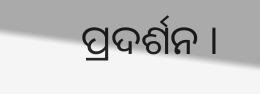ପ୍ରଦର୍ଶନ ।